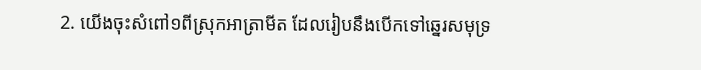2. យើងចុះសំពៅ១ពីស្រុកអាត្រាមីត ដែលរៀបនឹងបើកទៅឆ្នេរសមុទ្រ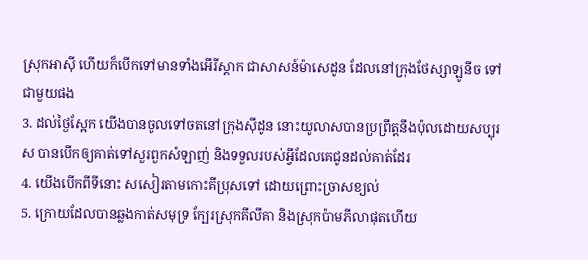ស្រុកអាស៊ី ហើយក៏បើកទៅមានទាំងអើរីស្តាក ជាសាសន៍ម៉ាសេដូន ដែលនៅក្រុងថែស្សាឡូនីច ទៅជាមួយផង
3. ដល់ថ្ងៃស្អែក យើងបានចូលទៅចតនៅក្រុងស៊ីដូន នោះយូលាសបានប្រព្រឹត្តនឹងប៉ុលដោយសប្បុរស បានបើកឲ្យគាត់ទៅសួរពួកសំឡាញ់ និងទទួលរបស់អ្វីដែលគេជូនដល់គាត់ដែរ
4. យើងបើកពីទីនោះ សសៀរតាមកោះគីប្រុសទៅ ដោយព្រោះច្រាសខ្យល់
5. ក្រោយដែលបានឆ្លងកាត់សមុទ្រ ក្បែរស្រុកគីលីគា និងស្រុកប៉ាមភីលាផុតហើយ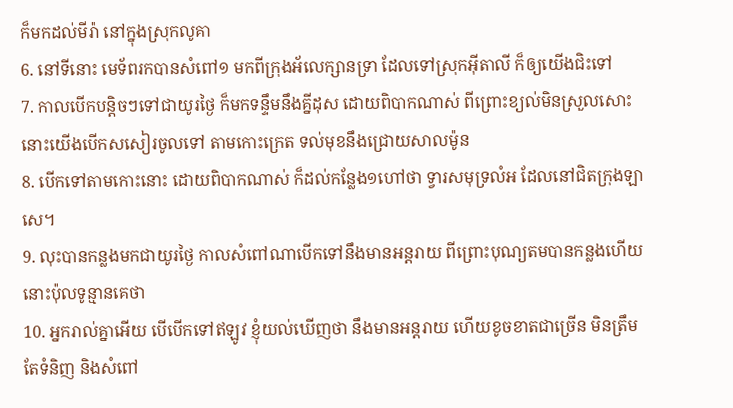ក៏មកដល់មីរ៉ា នៅក្នុងស្រុកលូគា
6. នៅទីនោះ មេទ័ពរកបានសំពៅ១ មកពីក្រុងអ័លេក្សានទ្រា ដែលទៅស្រុកអ៊ីតាលី ក៏ឲ្យយើងជិះទៅ
7. កាលបើកបន្តិចៗទៅជាយូរថ្ងៃ ក៏មកទន្ទឹមនឹងគ្នីដុស ដោយពិបាកណាស់ ពីព្រោះខ្យល់មិនស្រួលសោះ នោះយើងបើកសសៀរចូលទៅ តាមកោះក្រេត ទល់មុខនឹងជ្រោយសាលម៉ូន
8. បើកទៅតាមកោះនោះ ដោយពិបាកណាស់ ក៏ដល់កន្លែង១ហៅថា ទ្វារសមុទ្រលំអ ដែលនៅជិតក្រុងឡាសេ។
9. លុះបានកន្លងមកជាយូរថ្ងៃ កាលសំពៅណាបើកទៅនឹងមានអន្តរាយ ពីព្រោះបុណ្យតមបានកន្លងហើយ នោះប៉ុលទូន្មានគេថា
10. អ្នករាល់គ្នាអើយ បើបើកទៅឥឡូវ ខ្ញុំយល់ឃើញថា នឹងមានអន្តរាយ ហើយខូចខាតជាច្រើន មិនត្រឹមតែទំនិញ និងសំពៅ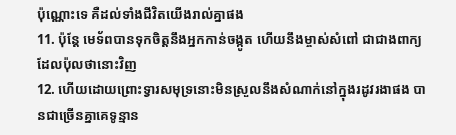ប៉ុណ្ណោះទេ គឺដល់ទាំងជីវិតយើងរាល់គ្នាផង
11. ប៉ុន្តែ មេទ័ពបានទុកចិត្តនឹងអ្នកកាន់ចង្កូត ហើយនឹងម្ចាស់សំពៅ ជាជាងពាក្យដែលប៉ុលថានោះវិញ
12. ហើយដោយព្រោះទ្វារសមុទ្រនោះមិនស្រួលនឹងសំណាក់នៅក្នុងរដូវរងាផង បានជាច្រើនគ្នាគេទូន្មាន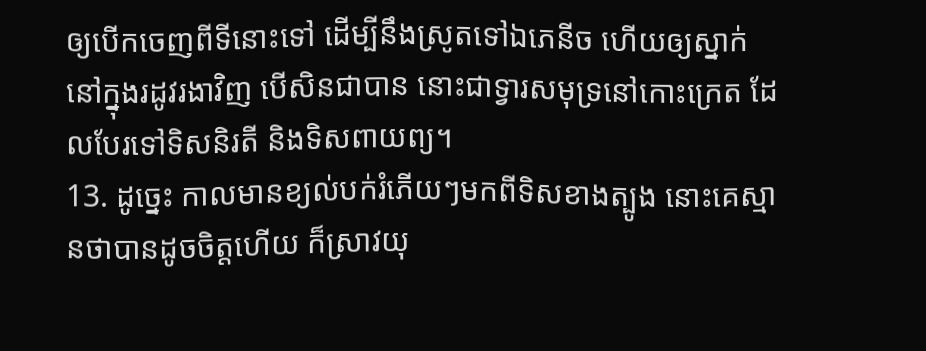ឲ្យបើកចេញពីទីនោះទៅ ដើម្បីនឹងស្រូតទៅឯភេនីច ហើយឲ្យស្នាក់នៅក្នុងរដូវរងាវិញ បើសិនជាបាន នោះជាទ្វារសមុទ្រនៅកោះក្រេត ដែលបែរទៅទិសនិរតី និងទិសពាយព្យ។
13. ដូច្នេះ កាលមានខ្យល់បក់រំភើយៗមកពីទិសខាងត្បូង នោះគេស្មានថាបានដូចចិត្តហើយ ក៏ស្រាវយុ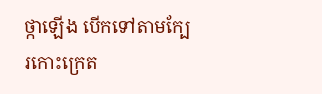ថ្កាឡើង បើកទៅតាមក្បែរកោះក្រេត